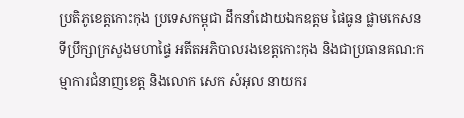ប្រតិភូខេត្តកោះកុង ប្រទេសកម្ពុជា ដឹកនាំដោយឯកឧត្តម ផៃធូន ផ្លាមកេសន ទីប្រឹក្សាក្រសួងមហាផ្ទៃ អតីតអភិបាលរងខេត្តកោះកុង និងជាប្រធានគណ:កម្មាការជំនាញខេត្ត និងលោក សេក សំអុល នាយករ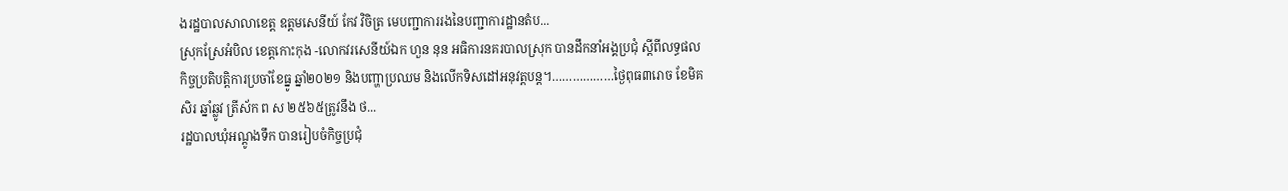ងរដ្ឋបាលសាលាខេត្ត ឧត្តមសេនីយ៍ កែវ វិចិត្រ មេបញ្ជាការរងនៃបញ្ជាការដ្ឋានតំប...
ស្រុកស្រែអំបិល ខេត្តកោះកុង -លោកវរសេនីយ៍ឯក ហួន នុន អធិការនគរបាលស្រុក បានដឹកនាំអង្គប្រជុំ ស្តីពីលទ្ធផលកិច្ចប្រតិបត្តិការប្រចាំខែធ្នូ ឆ្នាំ២០២១ និងបញ្ហាប្រឈម និងលើកទិសដៅអនុវត្តបន្ត។………………ថ្ងៃពុធ៣រោច ខែមិគសិរ ឆ្នាំឆ្លូវ ត្រីស័ក ព ស ២៥៦៥ត្រូវនឹង ថ...
រដ្ឋបាលឃុំអណ្តូងទឹក បានរៀបចំកិច្ចប្រជុំ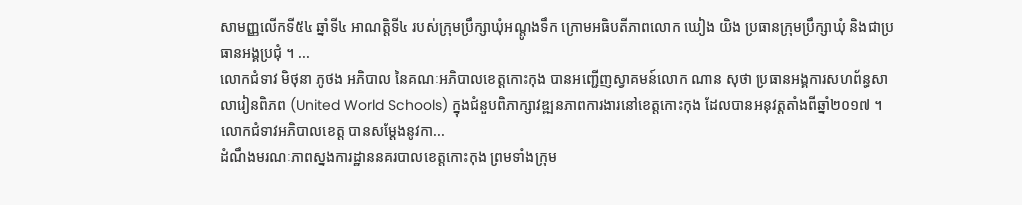សាមញ្ញលើកទី៥៤ ឆ្នាំទី៤ អាណត្តិទី៤ របស់ក្រុមប្រឹក្សាឃុំអណ្តូងទឹក ក្រោមអធិបតីភាពលោក ឃៀង យិង ប្រធានក្រុមប្រឹក្សាឃុំ និងជាប្រធានអង្គប្រជុំ ។ ...
លោកជំទាវ មិថុនា ភូថង អភិបាល នៃគណៈអភិបាលខេត្តកោះកុង បានអញ្ជើញស្វាគមន៍លោក ណាន សុថា ប្រធានអង្គការសហព័ន្ធសាលារៀនពិភព (United World Schools) ក្នុងជំនួបពិភាក្សាវឌ្ឍនភាពការងារនៅខេត្តកោះកុង ដែលបានអនុវត្តតាំងពីឆ្នាំ២០១៧ ។ លោកជំទាវអភិបាលខេត្ត បានសម្តែងនូវកា...
ដំណឹងមរណៈភាពស្នងការដ្ឋាននគរបាលខេត្តកោះកុង ព្រមទាំងក្រុម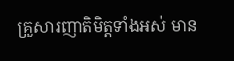គ្រួសារញាតិមិត្តទាំងអស់ មាន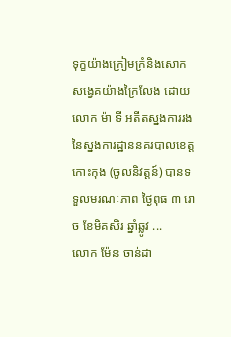ទុក្ខយ៉ាងក្រៀមក្រំនិងសោកសង្វេគយ៉ាងក្រៃលែង ដោយលោក ម៉ា ទី អតីតស្នងការរង នៃស្នងការដ្ឋាននគរបាលខេត្តកោះកុង (ចូលនិវត្តន៍) បានទទួលមរណៈភាព ថ្ងៃពុធ ៣ រោច ខែមិគសិរ ឆ្នាំឆ្លូវ ...
លោក ម៉ែន ចាន់ដា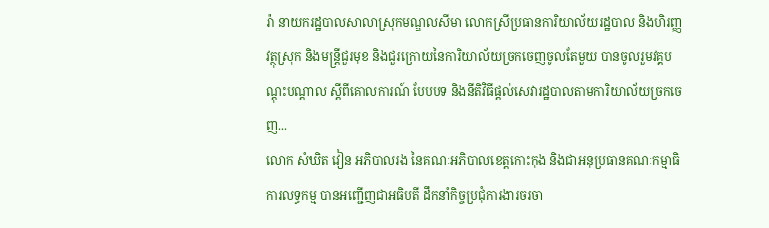រ៉ា នាយករដ្ឋបាលសាលាស្រុកមណ្ឌលសីមា លោកស្រីប្រធានការិយាល័យរដ្ឋបាល និងហិរញ្ញវត្ថុស្រុក និងមន្រ្តីជួរមុខ និងជួរក្រោយនៃការិយាល័យច្រកចេញចូលតែមួយ បានចូលរួមវគ្គបណ្ដុះបណ្ដាល ស្ដីពីគោលការណ៍ បែបបទ និងនីតិវិធីផ្ដល់សេវារដ្ឋបាលតាមការិយាល័យច្រកចេញ...
លោក សំឃិត វៀន អភិបាលរង នៃគណៈអភិបាលខេត្តកោះកុង និងជាអនុប្រធានគណៈកម្មាធិការលទ្ធកម្ម បានអញ្ជើញជាអធិបតី ដឹកនាំកិច្ចប្រជុំការងារចរចា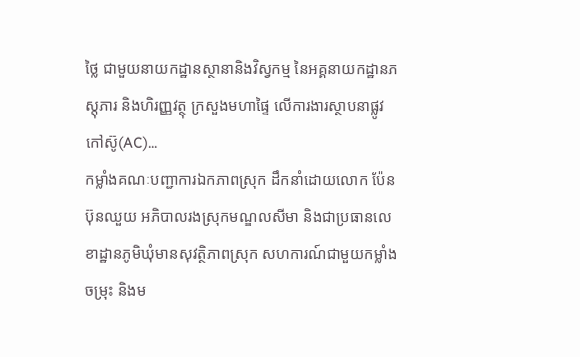ថ្លៃ ជាមួយនាយកដ្ឋានស្ថានានិងវិស្វកម្ម នៃអគ្គនាយកដ្ឋានភស្តុភារ និងហិរញ្ញវត្ថុ ក្រសួងមហាផ្ទៃ លើការងារស្ថាបនាផ្លូវកៅស៊ូ(AC)...
កម្លាំងគណៈបញ្ជាការឯកភាពស្រុក ដឹកនាំដោយលោក ប៉ែន ប៊ុនឈួយ អភិបាលរងស្រុកមណ្ឌលសីមា និងជាប្រធានលេខាដ្ឋានភូមិឃុំមានសុវត្ថិភាពស្រុក សហការណ៍ជាមួយកម្លាំងចម្រុះ និងម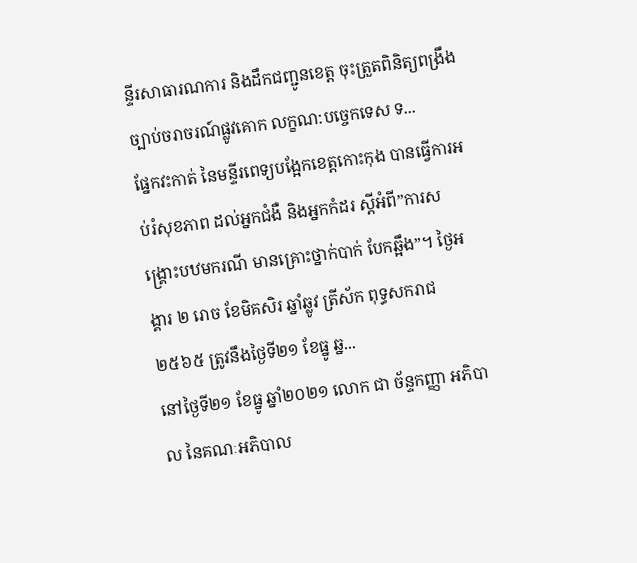ន្ទីរសាធារណការ និងដឹកជញ្ជូនខេត្ត ចុះត្រួតពិនិត្យពង្រឹងច្បាប់ចរាចរណ៍ផ្លូវគោក លក្ខណ:បច្ចេកទេស ទ...
ផ្នែកវះកាត់ នៃមន្ទីរពេទ្យបង្អែកខេត្តកោះកុង បានធ្វើការអប់រំសុខភាព ដល់អ្នកជំងឺ និងអ្នកកំដរ ស្តីអំពី”ការសង្គ្រោះបឋមករណី មានគ្រោះថ្នាក់បាក់ បែកឆ្អឹង”។ ថ្ងៃអង្គារ ២ រោច ខែមិគសិរ ឆ្នាំឆ្លូវ ត្រីស័ក ពុទ្ធសករាជ ២៥៦៥ ត្រូវនឹងថ្ងៃទី២១ ខែធ្នូ ឆ្ន...
នៅថ្ងៃទី២១ ខែធ្នូ ឆ្នាំ២០២១ លោក ជា ច័ន្ទកញ្ញា អភិបាល នៃគណៈអភិបាល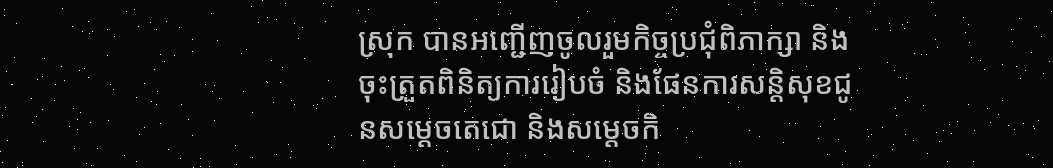ស្រុក បានអញ្ជើញចូលរួមកិច្ចប្រជុំពិភាក្សា និងចុះត្រួតពិនិត្យការរៀបចំ និងផែនការសន្តិសុខជូនសម្ដេចតេជោ និងសម្ដេចកិ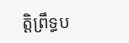ត្តិព្រឹទ្ធប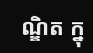ណ្ឌិត ក្នុ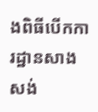ងពិធីបើកការដ្ឋានសាងសង់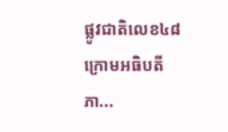ផ្លូវជាតិលេខ៤៨ ក្រោមអធិបតីភា...